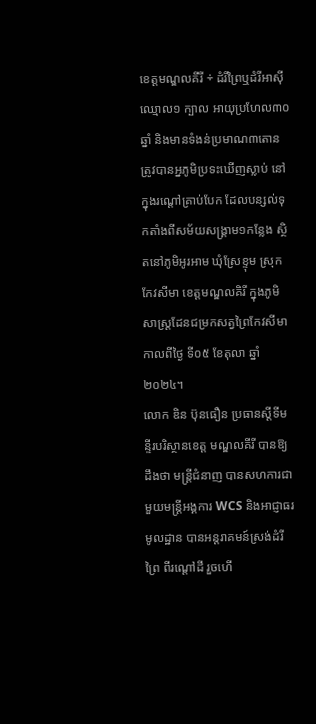ខេត្តមណ្ឌលគីរី ÷ ដំរីព្រៃឬដំរីអាស៊ី ឈ្មោល១ ក្បាល អាយុប្រហែល៣០ឆ្នាំ និងមានទំងន់ប្រមាណ៣តោន ត្រូវបានអ្នភូមិប្រទះឃើញស្លាប់ នៅក្នុងរណ្ដៅគ្រាប់បែក ដែលបន្សល់ទុកតាំងពីសម័យសង្រ្គាម១កន្លែង ស្ថិតនៅភូមិអូរអាម ឃុំស្រែខ្ទុម ស្រុកកែវសីមា ខេត្តមណ្ឌលគិរី ក្នុងភូមិសាស្រ្តដែនជម្រកសត្វព្រៃកែវសីមា កាលពីថ្ងៃ ទី០៥ ខែតុលា ឆ្នាំ២០២៤។
លោក ឌិន ប៊ុនធឿន ប្រធានស្តីទីមន្ទីរបរិស្ថានខេត្ត មណ្ឌលគីរី បានឱ្យដឹងថា មន្រ្តីជំនាញ បានសហការជាមួយមន្រ្តីអង្គការ WCS និងអាជ្ញាធរមូលដ្ឋាន បានអន្តរាគមន៍ស្រង់ដំរីព្រៃ ពីរណ្តៅដី រួចហើ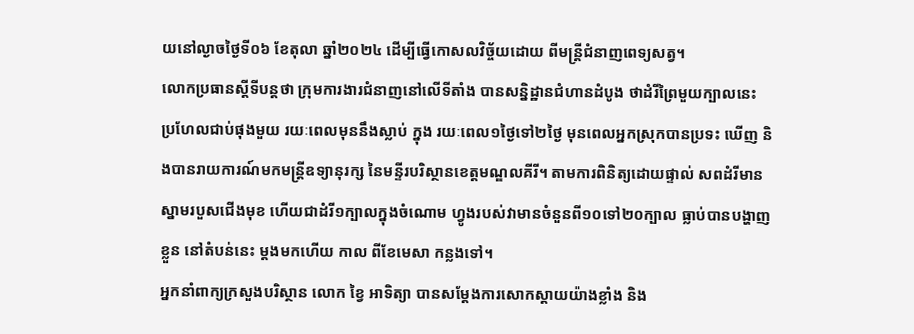យនៅល្ងាចថ្ងៃទី០៦ ខែតុលា ឆ្នាំ២០២៤ ដើម្បីធ្វើកោសលវិច័្ចយដោយ ពីមន្រ្តីជំនាញពេទ្យសត្វ។
លោកប្រធានស្តីទីបន្តថា ក្រុមការងារជំនាញនៅលើទីតាំង បានសន្និដ្ឋានជំហានដំបូង ថាដំរីព្រៃមួយក្បាលនេះ ប្រហែលជាប់ផុងមួយ រយៈពេលមុននឹងស្លាប់ ក្នុង រយៈពេល១ថ្ងៃទៅ២ថ្ងៃ មុនពេលអ្នកស្រុកបានប្រទះ ឃើញ និងបានរាយការណ៍មកមន្រ្តីឧទ្យានុរក្ស នៃមន្ទីរបរិស្ថានខេត្តមណ្ឌលគីរី។ តាមការពិនិត្យដោយផ្ទាល់ សពដំរីមានស្នាមរបួសជើងមុខ ហើយជាដំរី១ក្បាលក្នុងចំណោម ហ្វូងរបស់វាមានចំនួនពី១០ទៅ២០ក្បាល ធ្លាប់បានបង្ហាញខ្លួន នៅតំបន់នេះ ម្តងមកហើយ កាល ពីខែមេសា កន្លងទៅ។
អ្នកនាំពាក្យក្រសួងបរិស្ថាន លោក ខ្វៃ អាទិត្យា បានសម្តែងការសោកស្តាយយ៉ាងខ្លាំង និង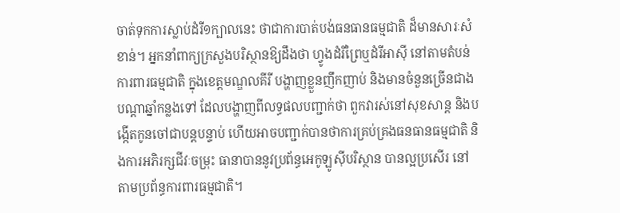ចាត់ទុកការស្លាប់ដំរី១ក្បាលនេះ ថាជាការបាត់បង់ធនធានធម្មជាតិ ដ៏មានសារៈសំខាន់។ អ្នកនាំពាក្យក្រសួងបរិស្ថានឱ្យដឹងថា ហ្វូងដំរីព្រៃឬដំរីអាស៊ី នៅតាមតំបន់ការពារធម្មជាតិ ក្នុងខេត្តមណ្ឌលគីរី បង្ហាញខ្លួនញឹកញាប់ និងមានចំនួនច្រើនជាងបណ្តាឆ្នាំកន្លងទៅ ដែលបង្ហាញពីលទ្ធផលបញ្ជាក់ថា ពួកវារស់នៅសុខសាន្ត និងបង្កើតកូនចៅជាបន្តបន្ទាប់ ហើយអាចបញ្ជាក់បានថាការគ្រប់គ្រងធនធានធម្មជាតិ និងការអភិរក្សជីវៈចម្រុះ ធានាបាននូវប្រព័ន្ធអេកូឡូស៊ីបរិស្ថាន បានល្អប្រសើរ នៅតាមប្រព័ន្ធការពារធម្មជាតិ។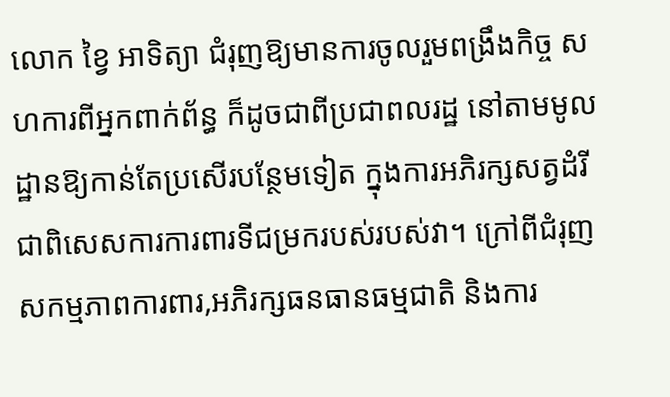លោក ខ្វៃ អាទិត្យា ជំរុញឱ្យមានការចូលរួមពង្រឹងកិច្ច សហការពីអ្នកពាក់ព័ន្ធ ក៏ដូចជាពីប្រជាពលរដ្ឋ នៅតាមមូលដ្ឋានឱ្យកាន់តែប្រសើរបន្ថែមទៀត ក្នុងការអភិរក្សសត្វដំរី ជាពិសេសការការពារទីជម្រករបស់របស់វា។ ក្រៅពីជំរុញសកម្មភាពការពារ,អភិរក្សធនធានធម្មជាតិ និងការ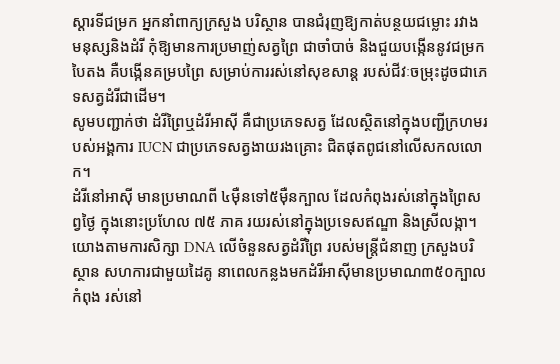ស្តារទីជម្រក អ្នកនាំពាក្យក្រសួង បរិស្ថាន បានជំរុញឱ្យកាត់បន្ថយជម្លោះ រវាងមនុស្សនិងដំរី កុំឱ្យមានការប្រមាញ់សត្វព្រៃ ជាចាំបាច់ និងជួយបង្កើននូវជម្រកបៃតង គឺបង្កើនគម្របព្រៃ សម្រាប់ការរស់នៅសុខសាន្ត របស់ជីវៈចម្រុះដូចជាភេទសត្វដំរីជាដើម។
សូមបញ្ជាក់ថា ដំរីព្រៃឬដំរីអាស៊ី គឺជាប្រភេទសត្វ ដែលស្ថិតនៅក្នុងបញ្ជីក្រហមរបស់អង្គការ IUCN ជាប្រភេទសត្វងាយរងគ្រោះ ជិតផុតពូជនៅលើសកលលោក។
ដំរីនៅអាស៊ី មានប្រមាណពី ៤ម៉ឺនទៅ៥ម៉ឺនក្បាល ដែលកំពុងរស់នៅក្នុងព្រៃសព្វថ្ងៃ ក្នុងនោះប្រហែល ៧៥ ភាគ រយរស់នៅក្នុងប្រទេសឥណ្ឌា និងស្រីលង្កា។ យោងតាមការសិក្សា DNA លើចំនួនសត្វដំរីព្រៃ របស់មន្រ្តីជំនាញ ក្រសួងបរិស្ថាន សហការជាមួយដៃគូ នាពេលកន្លងមកដំរីអាស៊ីមានប្រមាណ៣៥០ក្បាល កំពុង រស់នៅ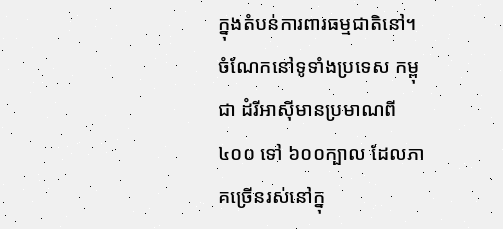ក្នុងតំបន់ការពារធម្មជាតិនៅ។ ចំណែកនៅទូទាំងប្រទេស កម្ពុជា ដំរីអាស៊ីមានប្រមាណពី ៤០០ ទៅ ៦០០ក្បាល ដែលភាគច្រើនរស់នៅក្នុ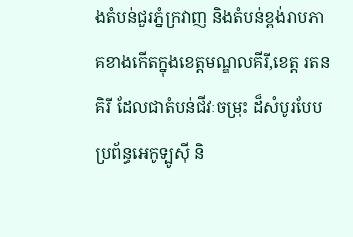ងតំបន់ជួរភ្នំក្រវាញ និងតំបន់ខ្ពង់រាបភាគខាងកើតក្នុងខេត្តមណ្ឌលគីរី,ខេត្ត រតនគិរី ដែលជាតំបន់ជីវៈចម្រុះ ដ៏សំបូរបែបប្រព័ន្ធអេកូទ្បូស៊ី និ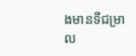ងមានទីជម្រាល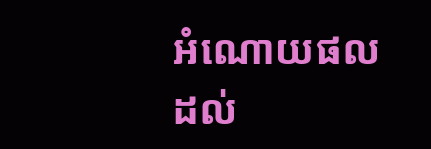អំណោយផល ដល់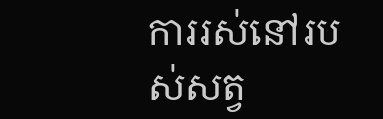ការរស់នៅរបស់សត្វ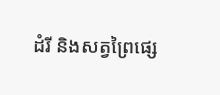ដំរី និងសត្វព្រៃផ្សេ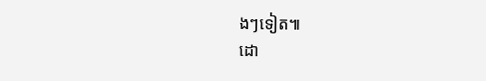ងៗទៀត៕
ដោ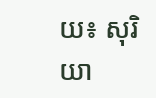យ៖ សុរិយា